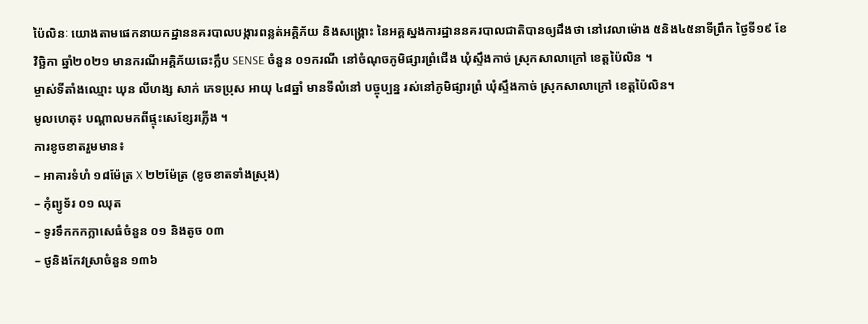ប៉ៃលិនៈ យោងតាមផេកនាយកដ្ឋាននគរបាលបង្ការពន្លត់អគ្គិភ័យ និងសង្គ្រោះ នៃអគ្គស្នងការដ្ឋាននគរបាលជាតិបានឲ្យដឹងថា នៅវេលាម៉ោង ៥និង៤៥នាទីព្រឹក ថ្ងៃទី១៩ ខែវិច្ឆិកា ឆ្នាំ២០២១ មានករណីអគ្គិភ័យឆេះក្លឹប SENSE ចំនួន ០១ករណី នៅចំណុចភូមិផ្សារព្រំជើង ឃុំស្ទឹងកាច់ ស្រុកសាលាក្រៅ ខេត្តប៉ៃលិន ។
ម្ចាស់ទីតាំងឈ្មោះ ឃុន លីហង្ស សាក់ ភេទប្រុស អាយុ ៤៨ឆ្នាំ មានទីលំនៅ បច្ចុប្បន្ន រស់នៅភូមិផ្សារព្រំ ឃុំស្ទឹងកាច់ ស្រុកសាលាក្រៅ ខេត្តប៉ៃលិន។
មូលហេតុ៖ បណ្តាលមកពីផ្ទុះសេខែ្សរភ្លើង ។
ការខូចខាតរួមមាន៖
– អាគារទំហំ ១៨ម៉ែត្រ X ២២ម៉ែត្រ (ខូចខាតទាំងស្រុង)
– កុំព្យូទ័រ ០១ ឈុត
– ទូរទឹកកកក្លាសេធំចំនួន ០១ និងតូច ០៣
– ថូនិងកែវស្រាចំនួន ១៣៦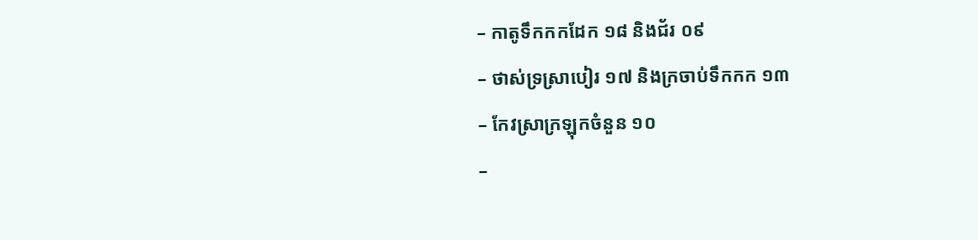– កាតូទឹកកកដែក ១៨ និងជ័រ ០៩
– ថាស់ទ្រស្រាបៀរ ១៧ និងក្រចាប់ទឹកកក ១៣
– កែវស្រាក្រឡុកចំនួន ១០
–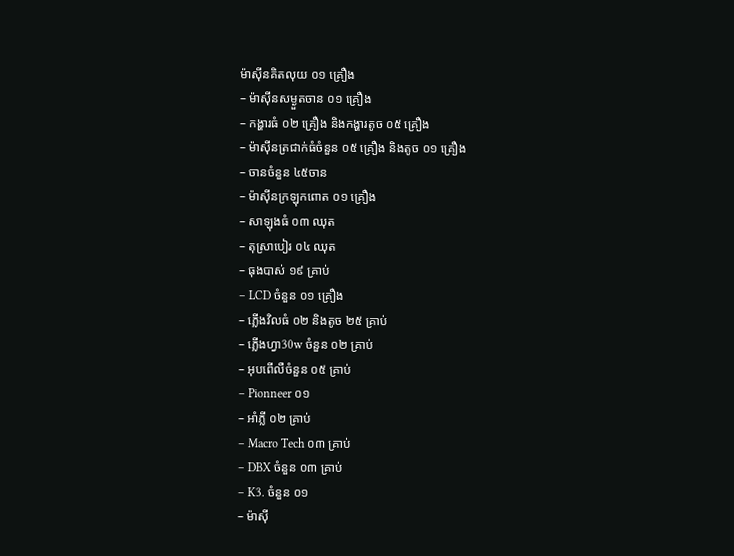ម៉ាស៊ីនគិតលុយ ០១ គ្រឿង
– ម៉ាស៊ីនសម្ងួតចាន ០១ គ្រឿង
– កង្ហារធំ ០២ គ្រឿង និងកង្ហារតូច ០៥ គ្រឿង
– ម៉ាស៊ីនត្រជាក់ធំចំនួន ០៥ គ្រឿង និងតូច ០១ គ្រឿង
– ចានចំនួន ៤៥ចាន
– ម៉ាស៊ីនក្រឡុកពោត ០១ គ្រឿង
– សាឡុងធំ ០៣ ឈុត
– តុស្រាបៀរ ០៤ ឈុត
– ធុងបាស់ ១៩ គ្រាប់
– LCD ចំនួន ០១ គ្រឿង
– ភ្លើងវិលធំ ០២ និងតូច ២៥ គ្រាប់
– ភ្លើងហ្វា30w ចំនួន ០២ គ្រាប់
– អុបពើលឺចំនួន ០៥ គ្រាប់
– Pionneer ០១
– អាំភ្លី ០២ គ្រាប់
– Macro Tech ០៣ គ្រាប់
– DBX ចំនួន ០៣ គ្រាប់
– K3. ចំនួន ០១
– ម៉ាស៊ី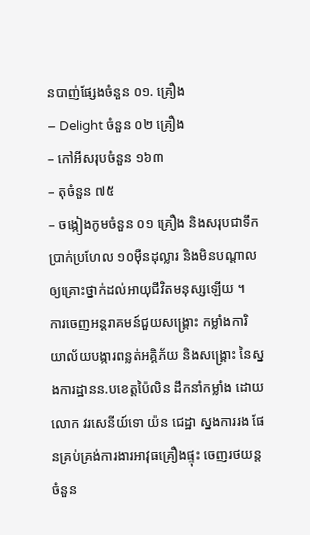នបាញ់ផ្សែងចំនួន ០១. គ្រឿង
– Delight ចំនួន ០២ គ្រឿង
– កៅអីសរុបចំនួន ១៦៣
– តុចំនួន ៧៥
– ចង្កៀងកូមចំនួន ០១ គ្រឿង និងសរុបជាទឹកប្រាក់ប្រហែល ១០ម៉ឺនដុល្លារ និងមិនបណ្តាលឲ្យគ្រោះថ្នាក់ដល់អាយុជីវិតមនុស្សឡើយ ។
ការចេញអន្តរាគមន៍ជួយសង្គ្រោះ កម្លាំងការិយាល័យបង្ការពន្លត់អគ្គិភ័យ និងសង្គ្រោះ នៃស្នងការដ្ឋានន.បខេត្តប៉ៃលិន ដឹកនាំកម្លាំង ដោយលោក វរសេនីយ៍ទោ យ៉ន ជេដ្ឋា ស្នងការរង ផែនគ្រប់គ្រង់ការងារអាវុធគ្រឿងផ្ទុះ ចេញរថយន្តចំនួន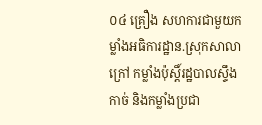០៤ គ្រឿង សហការជាមួយកម្លាំងអធិការដ្ឋាន.ស្រុកសាលាក្រៅ កម្លាំងប៉ុស្តិ៍រដ្ឋបាលស្ទឹងកាច់ និងកម្លាំងប្រជា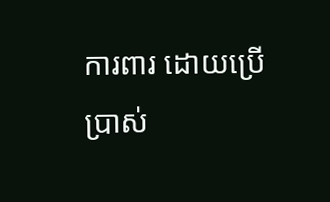ការពារ ដោយប្រើប្រាស់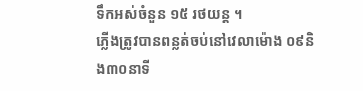ទឹកអស់ចំនួន ១៥ រថយន្ត ។
ភ្លើងត្រូវបានពន្លត់ចប់នៅវេលាម៉ោង ០៩និង៣០នាទី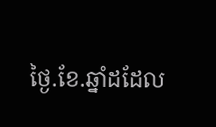ថ្ងៃ.ខែ.ឆ្នាំដដែល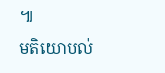៕
មតិយោបល់